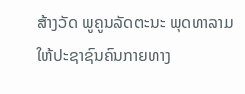ສ້າງວັດ ພູຄູນລັດຕະນະ ພຸດທາລາມ ໃຫ້ປະຊາຊົນຄົນກາຍທາງ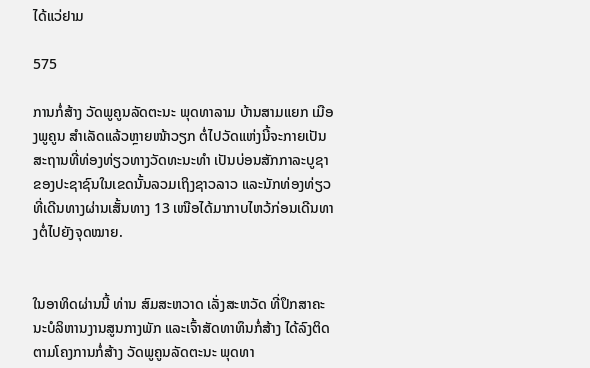ໄດ້ແວ່ຢາມ

575

ການກໍ່ສ້າງ ວັດພູຄູນລັດຕະນະ ພຸດທາລາມ ບ້ານສາມແຍກ ເມືອງພູຄູນ ສຳເລັດແລ້ວຫຼາຍໜ້າວຽກ ຕໍ່ໄປວັດແຫ່ງນີ້ຈະກາຍເປັນສະຖານທີ່ທ່ອງທ່ຽວທາງວັດທະນະທຳ ເປັນບ່ອນສັກກາລະບູຊາຂອງປະຊາຊົນໃນເຂດນັ້ນລວມເຖິງຊາວລາວ ແລະນັກທ່ອງທ່ຽວທີ່ເດີນທາງຜ່ານເສັ້ນທາງ 13 ເໜືອໄດ້ມາກາບໄຫວ້ກ່ອນເດີນທາງຕໍ່ໄປຍັງຈຸດໝາຍ.


ໃນອາທິດຜ່ານນີ້ ທ່ານ ສົມສະຫວາດ ເລັ່ງສະຫວັດ ທີ່ປຶກສາຄະນະບໍລິຫານງານສູນກາງພັກ ແລະເຈົ້າສັດທາທຶນກໍ່ສ້າງ ໄດ້ລົງຕິດຕາມໂຄງການກໍ່ສ້າງ ວັດພູຄູນລັດຕະນະ ພຸດທາ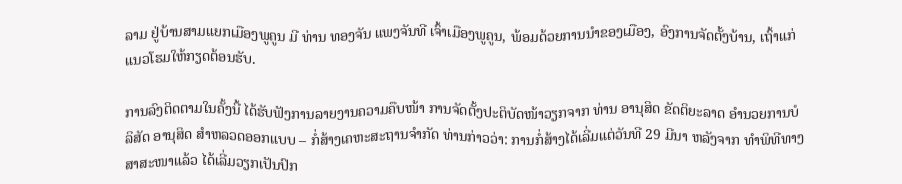ລາມ ຢູ່ບ້ານສາມແຍກເມືອງພູຄູນ ມີ ທ່ານ ທອງຈັນ ແພງຈັນທີ ເຈົ້າເມືອງພູຄູນ, ພ້ອມດ້ວຍການນໍາຂອງເມືອງ, ອົງການຈັດຕັ້ງບ້ານ, ເຖົ້າແກ່ແນວໂຮມໃຫ້ກຽດຕ້ອນຮັບ.

ການລົງຕິດຕາມໃນຄັ້ງນີ້ ໄດ້ຮັບຟັງການລາຍງານຄວາມຄືບໜ້າ ການຈັດຕັ້ງປະຕິບັດໜ້າວຽກຈາກ ທ່ານ ອານຸສິດ ຂັດຕິຍະລາດ ອຳນວຍການບໍລິສັດ ອານຸສິດ ສຳຫລວດອອກແບບ – ກໍ່ສ້າງເຄຫະສະຖານຈໍາກັດ ທ່ານກ່າວວ່າ: ການກໍ່ສ້າງໄດ້ເລີ່ມແຕ່ວັນທີ 29 ມີນາ ຫລັງຈາກ ທໍາພິທີທາງສາສະໜາແລ້ວ ໄດ້ເລີ່ມວຽກເປັນປົກ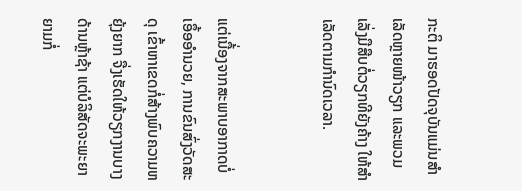ກະຕິ ມາຮອດປັດຈຸບັນແມ່ນສຳເລັດຫຼາຍໜ້າວຽກ ແລະພວມເລັ່ງມືສືບຕໍ່ວຽກທີຍັງຄ້າງ ໃຫ້ສຳເລັດຕາມກຳນົດເວລາ.


ແຕ່ເນື້່ອງຈາກສະພາບອາກາດບໍ່ເອຶ້ອອຳນວຍ, ການຂົນສົ່ງວັດສະດຸ ເຂົ້າຫາເຂດກໍ່ສ້າງພົບຄວາມຫຍຸ້ງຍາກ ຈື່ງເຮັດໃຫ້ວຽກງານບາງດ້ານຫຼ້າຊ້າ ແຕ່ບໍລິສັດຈະພະຍາຍາມກໍ່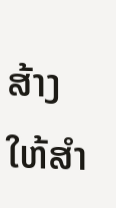ສ້າງໃຫ້ສຳ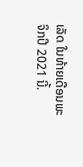ເລັດ ໃນທ້າຍເດືອນພະຈິກປີ 2021 ນີ້.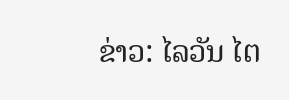ຂ່າວ: ໄລວັນ ໄຕ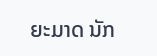ຍະມາດ ນັກ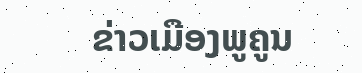ຂ່າວເມືອງພູຄູນ